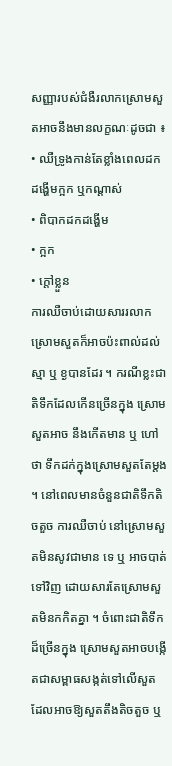សញ្ញារបស់ជំងឺរលាកស្រោមសួតអាចនឹងមានលក្ខណៈដូចជា ៖
• ឈឺទ្រូងកាន់តែខ្លាំងពេលដកដង្ហើមក្អក ឬកណ្តាស់
• ពិបាកដកដង្ហើម
• ក្អក
• ក្តៅខ្លួន
ការឈឺចាប់ដោយសាររលាកស្រោមសួតក៏អាចប៉ះពាល់ដល់ស្មា ឬ ខ្ងបានដែរ ។ ករណីខ្លះជាតិទឹកដែលកើនច្រើនក្នុង ស្រោមសួតអាច នឹងកើតមាន ឬ ហៅថា ទឹកដក់ក្នុងស្រោមសួតតែម្តង ។ នៅពេលមានចំនួនជាតិទឹកតិចតួច ការឈឺចាប់ នៅស្រោមសួតមិនសូវជាមាន ទេ ឬ អាចបាត់ទៅវិញ ដោយសារតែស្រោមសួតមិនកកិតគ្នា ។ ចំពោះជាតិទឹក ដ៏ច្រើនក្នុង ស្រោមសួតអាចបង្កើតជាសម្ពាធសង្កត់ទៅលើសួត ដែលអាចឱ្យសួតតឹងតិចតួច ឬ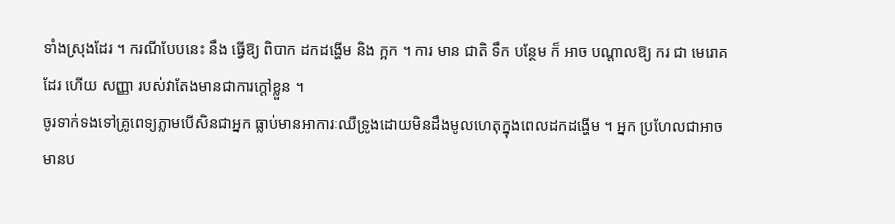ទាំងស្រុងដែរ ។ ករណីបែបនេះ នឹង ធ្វើឱ្យ ពិបាក ដកដង្ហើម និង ក្អក ។ ការ មាន ជាតិ ទឹក បន្ថែម ក៏ អាច បណ្តាលឱ្យ ករ ជា មេរោគ ដែរ ហើយ សញ្ញា របស់វាតែងមានជាការក្តៅខ្លួន ។
ចូរទាក់ទងទៅគ្រូពេទ្យភ្លាមបើសិនជាអ្នក ធ្លាប់មានអាការៈឈឺទ្រូងដោយមិនដឹងមូលហេតុក្នុងពេលដកដង្ហើម ។ អ្នក ប្រហែលជាអាចមានប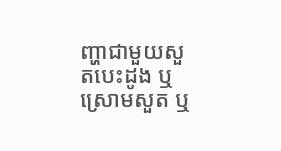ញ្ហាជាមួយសួតបេះដូង ឬ ស្រោមសួត ឬ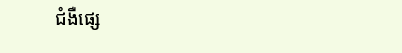ជំងឺផ្សេ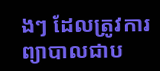ងៗ ដែលត្រូវការព្យាបាលជាប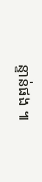ន្ទាន់ផង ៕